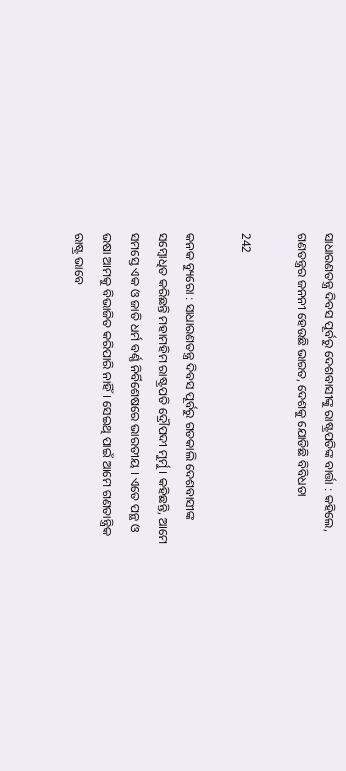ସାଧାରଣତନ୍ତ୍ର ଦିବସ ପୂର୍ବରୁ ଦେଶବାସୀଙ୍କୁ ରାଷ୍ଟ୍ରପତିଙ୍କ ବାର୍ତ୍ତା : କହିଲେ, ଗଣତନ୍ତ୍ରର ଜନନୀ ହେଉଛି ଭାରତ, ଦେଶକୁ ଯୋଡିଛି ବିବିଧତା

242

କନକ ବ୍ୟୁରୋ : ସାଧାରଣତନ୍ତ୍ର ଦିବସ ପୂର୍ବରୁ ଗତକାଲି ଦେଶବାସୀଙ୍କ ସମ୍ବୋଧିତ କରିଛନ୍ତି ମହାମହିମ ରାଷ୍ଟ୍ରପତି ଦ୍ରୌପଦୀ ମୁର୍ମୁ । କହିଛନ୍ତି, ଆମେ ସମସ୍ତେ ଏକ ଓ ଜାତି ଧର୍ମ ବର୍ଣ୍ଣ ନିର୍ବିଶେଷରେ ଭାରତୀୟ । ଏତେ ପନ୍ଥ ଓ ଭଷା ଆମକୁ ବିଭାଜିତ କରିପାରି ନାହିଁ । ସେଇଥି ପାଇଁ ଆମେ ଗଣତାନ୍ତ୍ରିକ ରାଷ୍ଟ୍ର ଭାବେ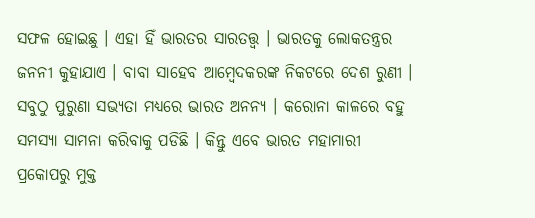ସଫଳ ହୋଇଛୁ । ଏହା ହିଁ ଭାରତର ସାରତତ୍ତ୍ୱ । ଭାରତକୁ ଲୋକତନ୍ତ୍ରର ଜନନୀ କୁହାଯାଏ । ବାବା ସାହେବ ଆମ୍ବେଦକରଙ୍କ ନିକଟରେ ଦେଶ ରୁଣୀ । ସବୁଠୁ ପୁରୁଣା ସଭ୍ୟତା ମଧ୍ୟରେ ଭାରତ ଅନନ୍ୟ । କରୋନା କାଳରେ ବହୁ ସମସ୍ୟା ସାମନା କରିବାକୁ ପଡିଛି । କିନ୍ତୁ ଏବେ ଭାରତ ମହାମାରୀ ପ୍ରକୋପରୁ ମୁକ୍ତ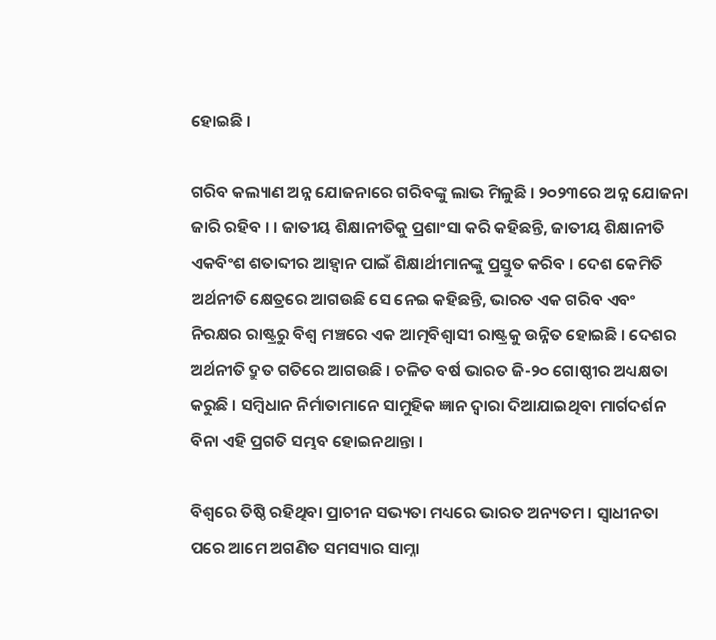ହୋଇଛି ।

ଗରିବ କଲ୍ୟାଣ ଅନ୍ନ ଯୋଜନାରେ ଗରିବଙ୍କୁ ଲାଭ ମିଳୁଛି । ୨୦୨୩ରେ ଅନ୍ନ ଯୋଜନା ଜାରି ରହିବ । । ଜାତୀୟ ଶିକ୍ଷାନୀତିକୁ ପ୍ରଶାଂସା କରି କହିଛନ୍ତି, ଜାତୀୟ ଶିକ୍ଷାନୀତି ଏକବିଂଶ ଶତାବ୍ଦୀର ଆହ୍ୱାନ ପାଇଁ ଶିକ୍ଷାର୍ଥୀମାନଙ୍କୁ ପ୍ରସ୍ତୁତ କରିବ । ଦେଶ କେମିତି ଅର୍ଥନୀତି କ୍ଷେତ୍ରରେ ଆଗଉଛି ସେ ନେଇ କହିଛନ୍ତି, ଭାରତ ଏକ ଗରିବ ଏବଂ ନିରକ୍ଷର ରାଷ୍ଟ୍ରରୁ ବିଶ୍ୱ ମଞ୍ଚରେ ଏକ ଆତ୍ମବିଶ୍ୱାସୀ ରାଷ୍ଟ୍ରକୁ ଉନ୍ନିତ ହୋଇଛି । ଦେଶର ଅର୍ଥନୀତି ଦ୍ରୁତ ଗତିରେ ଆଗଉଛି । ଚଳିତ ବର୍ଷ ଭାରତ ଜି-୨୦ ଗୋଷ୍ଠୀର ଅଧ୍ୟକ୍ଷତା କରୁଛି । ସମ୍ବିଧାନ ନିର୍ମାତାମାନେ ସାମୁହିକ ଜ୍ଞାନ ଦ୍ୱାରା ଦିଆଯାଇଥିବା ମାର୍ଗଦର୍ଶନ ବିନା ଏହି ପ୍ରଗତି ସମ୍ଭବ ହୋଇନଥାନ୍ତା ।

ବିଶ୍ବରେ ତିଷ୍ଠି ରହିଥିବା ପ୍ରାଚୀନ ସଭ୍ୟତା ମଧ୍ୟରେ ଭାରତ ଅନ୍ୟତମ । ସ୍ବାଧୀନତା ପରେ ଆମେ ଅଗଣିତ ସମସ୍ୟାର ସାମ୍ନା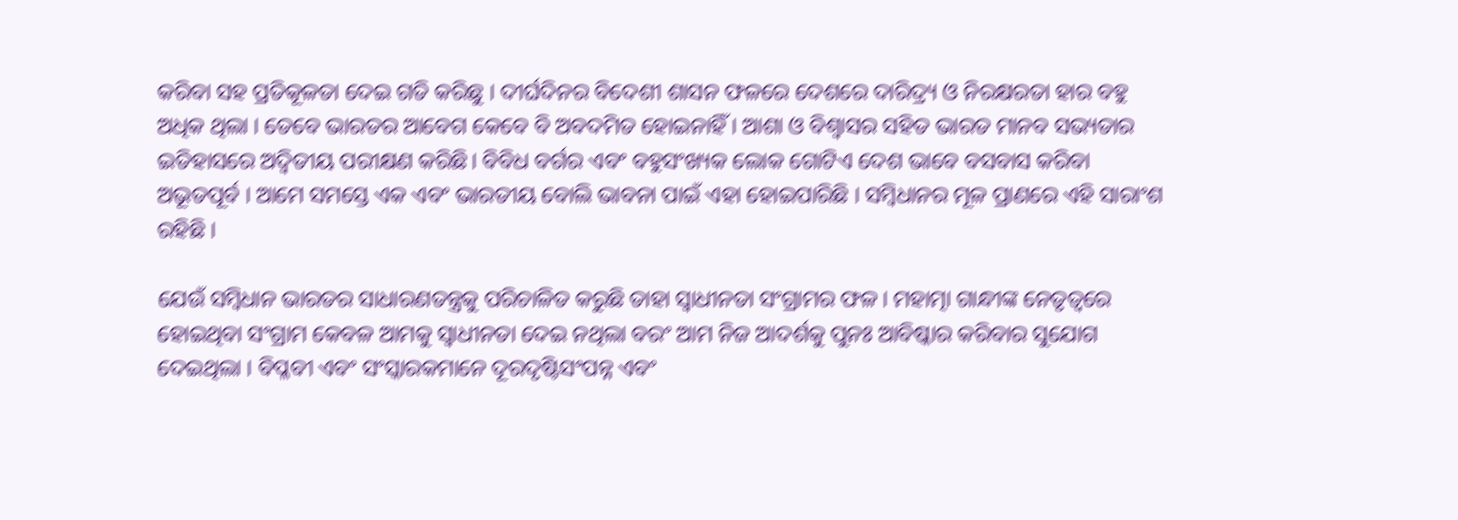କରିବା ସହ ପ୍ରତିକୂଳତା ଦେଇ ଗତି କରିଛୁ । ଦୀର୍ଘଦିନର ବିଦେଶୀ ଶାସନ ଫଳରେ ଦେଶରେ ଦାରିଦ୍ର୍ୟ ଓ ନିରକ୍ଷରତା ହାର ବହୁ ଅଧିକ ଥିଲା । ତେବେ ଭାରତର ଆବେଗ କେବେ ବି ଅବଦମିତ ହୋଇନାହିଁ । ଆଶା ଓ ବିଶ୍ବାସର ସହିତ ଭାରତ ମାନବ ସଭ୍ୟତାର ଇତିହାସରେ ଅଦ୍ବିତୀୟ ପରୀକ୍ଷଣ କରିଛି। ବିବିଧ ବର୍ଗର ଏବଂ ବହୁସଂଖ୍ୟକ ଲୋକ ଗୋଟିଏ ଦେଶ ଭାବେ ବସବାସ କରିବା ଅଭୂତପୂର୍ବ । ଆମେ ସମସ୍ତେ ଏକ ଏବଂ ଭାରତୀୟ ବୋଲି ଭାବନା ପାଇଁ ଏହା ହୋଇପାରିଛି । ସମ୍ବିଧାନର ମୂଳ ପ୍ରାଣରେ ଏହି ସାରାଂଶ ରହିଛି ।

ଯେଉଁ ସମ୍ବିଧାନ ଭାରତର ସାଧାରଣତନ୍ତ୍ରକୁ ପରିଚାଳିତ କରୁଛି ତାହା ସ୍ବାଧୀନତା ସଂଗ୍ରାମର ଫଳ। ମହାତ୍ମା ଗାନ୍ଧୀଙ୍କ ନେତୃତ୍ବରେ ହୋଇଥିବା ସଂଗ୍ରାମ କେବଳ ଆମକୁ ସ୍ବାଧୀନତା ଦେଇ ନଥିଲା ବରଂ ଆମ ନିଜ ଆଦର୍ଶକୁ ପୁନଃ ଆବିଷ୍କାର କରିବାର ସୁଯୋଗ ଦେଇଥିଲା । ବିପ୍ଳବୀ ଏବଂ ସଂସ୍କାରକମାନେ ଦୂରଦୃଷ୍ଟିସଂପନ୍ନ ଏବଂ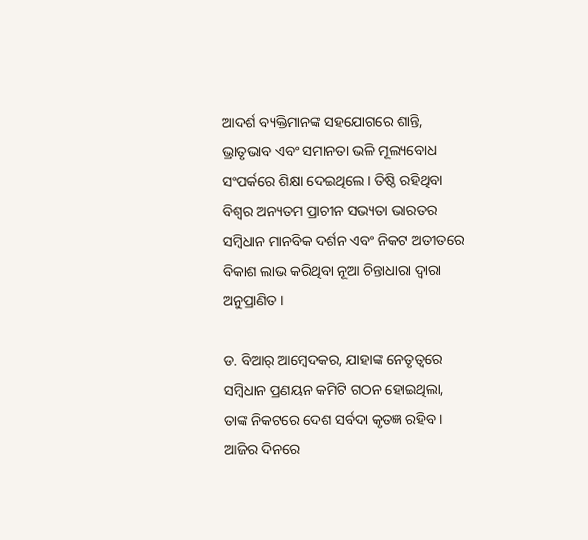ଆଦର୍ଶ ବ୍ୟକ୍ତିମାନଙ୍କ ସହଯୋଗରେ ଶାନ୍ତି, ଭ୍ରାତୃଭାବ ଏବଂ ସମାନତା ଭଳି ମୂଲ୍ୟବୋଧ ସଂପର୍କରେ ଶିକ୍ଷା ଦେଇଥିଲେ। ତିଷ୍ଠି ରହିଥିବା ବିଶ୍ବର ଅନ୍ୟତମ ପ୍ରାଚୀନ ସଭ୍ୟତା ଭାରତର ସମ୍ବିଧାନ ମାନବିକ ଦର୍ଶନ ଏବଂ ନିକଟ ଅତୀତରେ ବିକାଶ ଲାଭ କରିଥିବା ନୂଆ ଚିନ୍ତାଧାରା ଦ୍ବାରା ଅନୁପ୍ରାଣିତ ।

ଡ. ବିଆର୍‌ ଆମ୍ବେଦକର, ଯାହାଙ୍କ ନେତୃତ୍ବରେ ସମ୍ବିଧାନ ପ୍ରଣୟନ କମିଟି ଗଠନ ହୋଇଥିଲା, ତାଙ୍କ ନିକଟରେ ଦେଶ ସର୍ବଦା କୃତଜ୍ଞ ରହିବ । ଆଜିର ଦିନରେ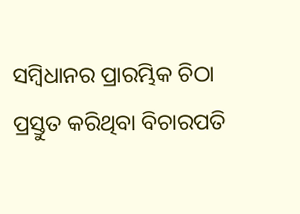ସମ୍ବିଧାନର ପ୍ରାରମ୍ଭିକ ଚିଠା ପ୍ରସ୍ତୁତ କରିଥିବା ବିଚାରପତି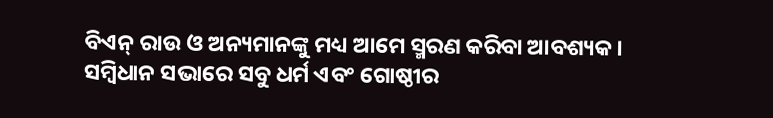ବିଏନ୍‌ ରାଉ ଓ ଅନ୍ୟମାନଙ୍କୁ ମଧ୍ୟ ଆମେ ସ୍ମରଣ କରିବା ଆବଶ୍ୟକ। ସମ୍ବିଧାନ ସଭାରେ ସବୁ ଧର୍ମ ଏବଂ ଗୋଷ୍ଠୀର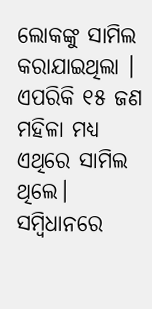ଲୋକଙ୍କୁ ସାମିଲ କରାଯାଇଥିଲା । ଏପରିକି ୧୫ ଜଣ ମହିଳା ମଧ୍ୟ ଏଥିରେ ସାମିଲ ଥିଲେ। ସମ୍ବିଧାନରେ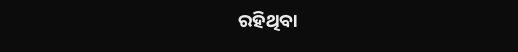ରହିଥିବା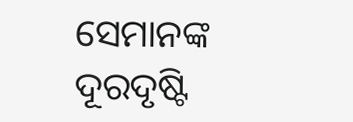ସେମାନଙ୍କ ଦୂରଦୃଷ୍ଟି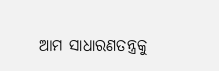ଆମ ସାଧାରଣତନ୍ତ୍ରକୁ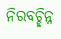ନିରବଚ୍ଛିନ୍ନ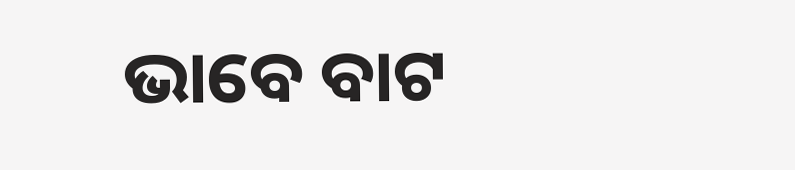ଭାବେ ବାଟ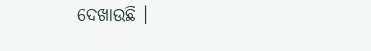ଦେଖାଉଛି ।